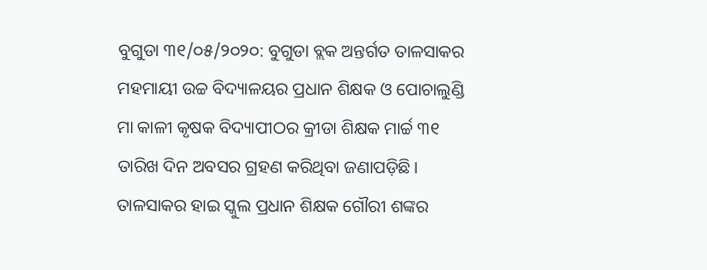ବୁଗୁଡା ୩୧/୦୫/୨୦୨୦: ବୁଗୁଡା ବ୍ଲକ ଅନ୍ତର୍ଗତ ତାଳସାକର ମହମାୟୀ ଉଚ୍ଚ ବିଦ୍ୟାଳୟର ପ୍ରଧାନ ଶିକ୍ଷକ ଓ ପୋଚାଲୁଣ୍ଡି ମା କାଳୀ କୃଷକ ବିଦ୍ୟାପୀଠର କ୍ରୀଡା ଶିକ୍ଷକ ମାର୍ଚ୍ଚ ୩୧ ତାରିଖ ଦିନ ଅବସର ଗ୍ରହଣ କରିଥିବା ଜଣାପଡ଼ିଛି। ତାଳସାକର ହାଇ ସ୍କୁଲ ପ୍ରଧାନ ଶିକ୍ଷକ ଗୌରୀ ଶଙ୍କର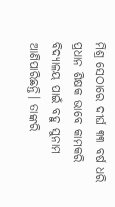ମିଶ୍ର ସେଠାରେ ଦୀର୍ଘ ୩୩ ବର୍ଷ ଧରି ପ୍ରଧାନ ଶିକ୍ଷକ ଭାବେ କାମକରି ବିଦ୍ୟାଳୟ ପାଇଁ ବହୁ ସୁନାମ ଆଣିପାରିଛନ୍ତି। ତାଙ୍କରି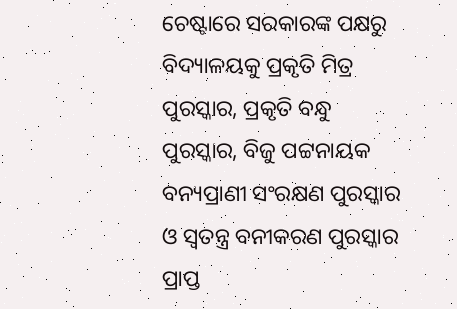ଚେଷ୍ଟାରେ ସରକାରଙ୍କ ପକ୍ଷରୁ ବିଦ୍ୟାଳୟକୁ ପ୍ରକୃତି ମିତ୍ର ପୁରସ୍କାର, ପ୍ରକୃତି ବନ୍ଧୁ ପୁରସ୍କାର, ବିଜୁ ପଟ୍ଟନାୟକ ବନ୍ୟପ୍ରାଣୀ ସଂରକ୍ଷଣ ପୁରସ୍କାର ଓ ସ୍ୱତନ୍ତ୍ର ବନୀକରଣ ପୁରସ୍କାର ପ୍ରାପ୍ତ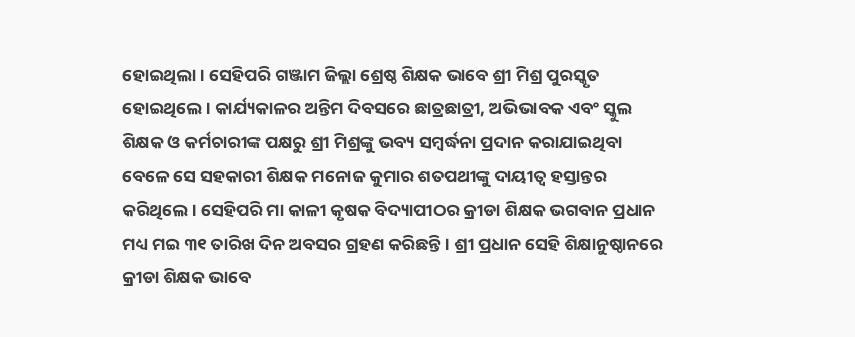ହୋଇଥିଲା। ସେହିପରି ଗଞ୍ଜାମ ଜିଲ୍ଲା ଶ୍ରେଷ୍ଠ ଶିକ୍ଷକ ଭାବେ ଶ୍ରୀ ମିଶ୍ର ପୁରସ୍କୃତ ହୋଇଥିଲେ। କାର୍ଯ୍ୟକାଳର ଅନ୍ତିମ ଦିବସରେ ଛାତ୍ରଛାତ୍ରୀ, ଅଭିଭାବକ ଏବଂ ସ୍କୁଲ ଶିକ୍ଷକ ଓ କର୍ମଚାରୀଙ୍କ ପକ୍ଷରୁ ଶ୍ରୀ ମିଶ୍ରଙ୍କୁ ଭବ୍ୟ ସମ୍ବର୍ଦ୍ଧନା ପ୍ରଦାନ କରାଯାଇଥିବା ବେଳେ ସେ ସହକାରୀ ଶିକ୍ଷକ ମନୋଜ କୁମାର ଶତପଥୀଙ୍କୁ ଦାୟୀତ୍ୱ ହସ୍ତାନ୍ତର କରିଥିଲେ। ସେହିପରି ମା କାଳୀ କୃଷକ ବିଦ୍ୟାପୀଠର କ୍ରୀଡା ଶିକ୍ଷକ ଭଗବାନ ପ୍ରଧାନ ମଧ୍ୟ ମଇ ୩୧ ତାରିଖ ଦିନ ଅବସର ଗ୍ରହଣ କରିଛନ୍ତି। ଶ୍ରୀ ପ୍ରଧାନ ସେହି ଶିକ୍ଷାନୁଷ୍ଠାନରେ କ୍ରୀଡା ଶିକ୍ଷକ ଭାବେ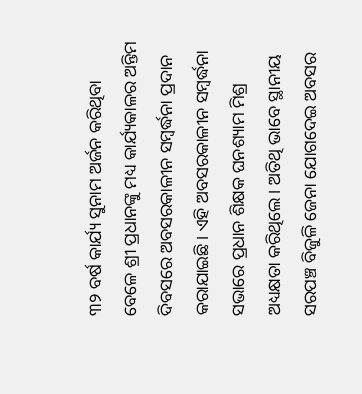୩୨ ବର୍ଷ କାର୍ଯ୍ୟ ସୁନାମ ଅର୍ଜନ କରିଥିବା ବେଳେ ଶ୍ରୀ ପ୍ରଧାନଙ୍କୁ ମଧ୍ୟ କାର୍ଯ୍ୟକାଳର ଅନ୍ତିମ ଦିବସରେ ଅବସରକାଳୀନ ସମ୍ବର୍ଦ୍ଧନା ପ୍ରଦାନ କରାଯାଇଛି। ଏହି ଅବସରକାଳୀନ ସମ୍ବର୍ଦ୍ଧନା ସଭାରେ ପ୍ରଧାନ ଶିକ୍ଷକ ଘନଶ୍ୟାମ ମିଶ୍ର ଅଧ୍ୟକ୍ଷତା କରିଥିଲେ। ଅତିଥି ଭାବେ ସ୍ଥାନୀୟ ସରପଞ୍ଚ ବିଜୁଳି ଜେନା ଯୋଗଦେଇ ଅବସର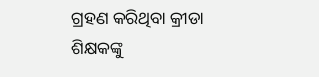ଗ୍ରହଣ କରିଥିବା କ୍ରୀଡା ଶିକ୍ଷକଙ୍କୁ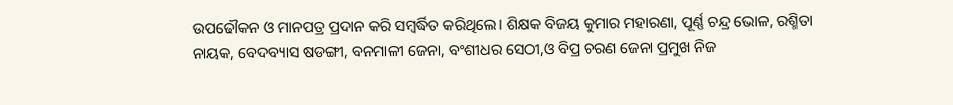ଉପଢୌକନ ଓ ମାନପତ୍ର ପ୍ରଦାନ କରି ସମ୍ବର୍ଦ୍ଧିତ କରିଥିଲେ। ଶିକ୍ଷକ ବିଜୟ କୁମାର ମହାରଣା, ପୂର୍ଣ୍ଣ ଚନ୍ଦ୍ର ଭୋଳ, ରଶ୍ମିତା ନାୟକ, ବେଦବ୍ୟାସ ଷଡଙ୍ଗୀ, ବନମାଳୀ ଜେନା, ବଂଶୀଧର ସେଠୀ,ଓ ବିପ୍ର ଚରଣ ଜେନା ପ୍ରମୁଖ ନିଜ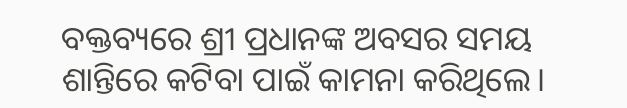ବକ୍ତବ୍ୟରେ ଶ୍ରୀ ପ୍ରଧାନଙ୍କ ଅବସର ସମୟ ଶାନ୍ତିରେ କଟିବା ପାଇଁ କାମନା କରିଥିଲେ।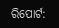ରିପୋର୍ଟ: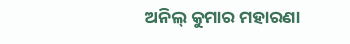ଅନିଲ୍ କୁମାର ମହାରଣା